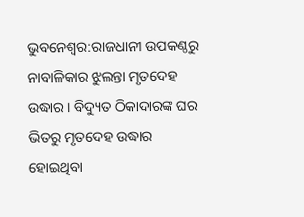ଭୁବନେଶ୍ବର:ରାଜଧାନୀ ଉପକଣ୍ଠରୁ ନାବାଳିକାର ଝୁଲନ୍ତା ମୃତଦେହ ଉଦ୍ଧାର । ବିଦ୍ୟୁତ ଠିକାଦାରଙ୍କ ଘର ଭିତରୁ ମୃତଦେହ ଉଦ୍ଧାର ହୋଇଥିବା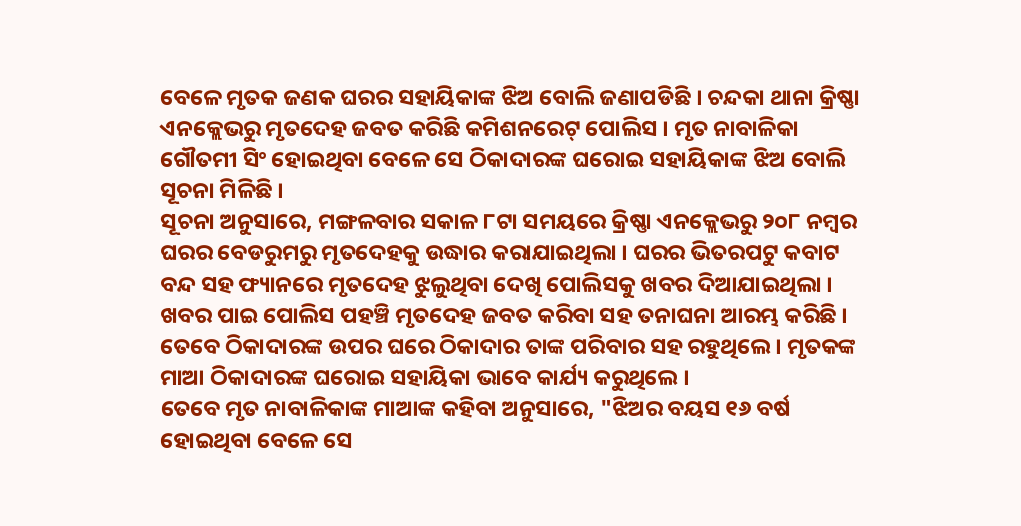ବେଳେ ମୃତକ ଜଣକ ଘରର ସହାୟିକାଙ୍କ ଝିଅ ବୋଲି ଜଣାପଡିଛି । ଚନ୍ଦକା ଥାନା କ୍ରିଷ୍ଣା ଏନକ୍ଲେଭରୁ ମୃତଦେହ ଜବତ କରିଛି କମିଶନରେଟ୍ ପୋଲିସ । ମୃତ ନାବାଳିକା ଗୌତମୀ ସିଂ ହୋଇଥିବା ବେଳେ ସେ ଠିକାଦାରଙ୍କ ଘରୋଇ ସହାୟିକାଙ୍କ ଝିଅ ବୋଲି ସୂଚନା ମିଳିଛି ।
ସୂଚନା ଅନୁସାରେ, ମଙ୍ଗଳବାର ସକାଳ ୮ଟା ସମୟରେ କ୍ରିଷ୍ଣା ଏନକ୍ଲେଭରୁ ୨୦୮ ନମ୍ବର ଘରର ବେଡରୁମରୁ ମୃତଦେହକୁ ଉଦ୍ଧାର କରାଯାଇଥିଲା । ଘରର ଭିତରପଟୁ କବାଟ ବନ୍ଦ ସହ ଫ୍ୟାନରେ ମୃତଦେହ ଝୁଲୁଥିବା ଦେଖି ପୋଲିସକୁ ଖବର ଦିଆଯାଇଥିଲା । ଖବର ପାଇ ପୋଲିସ ପହଞ୍ଚି ମୃତଦେହ ଜବତ କରିବା ସହ ତନାଘନା ଆରମ୍ଭ କରିଛି । ତେବେ ଠିକାଦାରଙ୍କ ଉପର ଘରେ ଠିକାଦାର ତାଙ୍କ ପରିବାର ସହ ରହୁଥିଲେ । ମୃତକଙ୍କ ମାଆ ଠିକାଦାରଙ୍କ ଘରୋଇ ସହାୟିକା ଭାବେ କାର୍ଯ୍ୟ କରୁଥିଲେ ।
ତେବେ ମୃତ ନାବାଳିକାଙ୍କ ମାଆଙ୍କ କହିବା ଅନୁସାରେ, "ଝିଅର ବୟସ ୧୬ ବର୍ଷ ହୋଇଥିବା ବେଳେ ସେ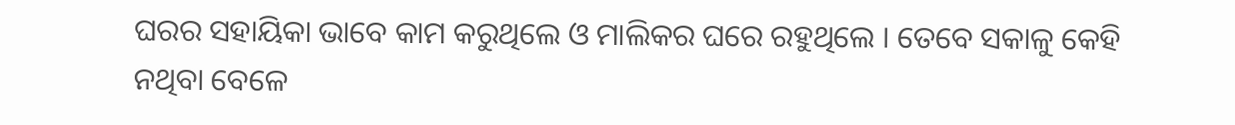ଘରର ସହାୟିକା ଭାବେ କାମ କରୁଥିଲେ ଓ ମାଲିକର ଘରେ ରହୁଥିଲେ । ତେବେ ସକାଳୁ କେହି ନଥିବା ବେଳେ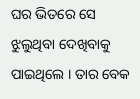ଘର ଭିତରେ ସେ ଝୁଲୁଥିବା ଦେଖିବାକୁ ପାଇଥିଲେ । ତାର ବେକ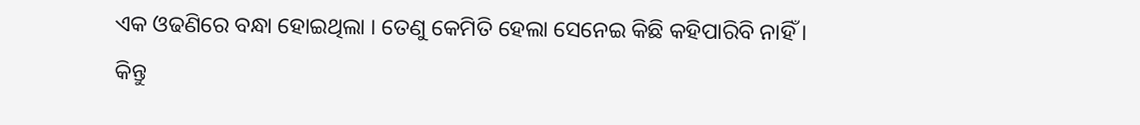ଏକ ଓଢଣିରେ ବନ୍ଧା ହୋଇଥିଲା । ତେଣୁ କେମିତି ହେଲା ସେନେଇ କିଛି କହିପାରିବି ନାହିଁ । କିନ୍ତୁ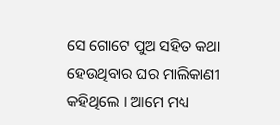ସେ ଗୋଟେ ପୁଅ ସହିତ କଥା ହେଉଥିବାର ଘର ମାଲିକାଣୀ କହିଥିଲେ । ଆମେ ମଧ୍ୟ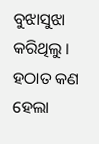ବୁଝାସୁଝା କରିଥିଲୁ । ହଠାତ କଣ ହେଲା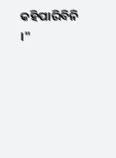କହିପାରିବିନି ।"